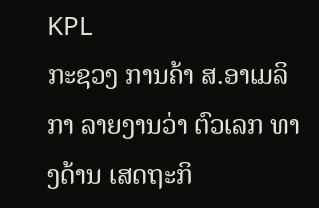KPL
ກະຊວງ ການຄ້າ ສ.ອາເມລິກາ ລາຍງານວ່າ ຕົວເລກ ທາງດ້ານ ເສດຖະກິ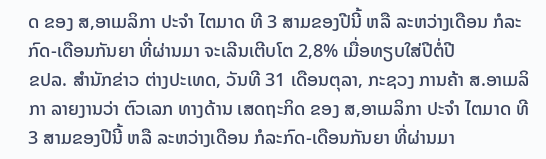ດ ຂອງ ສ,ອາເມລິກາ ປະຈຳ ໄຕມາດ ທີ 3 ສາມຂອງປີນີ້ ຫລື ລະຫວ່າງເດືອນ ກໍລະກົດ-ເດືອນກັນຍາ ທີ່ຜ່ານມາ ຈະເລີນເຕີບໂຕ 2,8% ເມື່ອທຽບໃສ່ປີຕໍ່ປີ
ຂປລ. ສຳນັກຂ່າວ ຕ່າງປະເທດ, ວັນທີ 31 ເດືອນຕຸລາ, ກະຊວງ ການຄ້າ ສ.ອາເມລິກາ ລາຍງານວ່າ ຕົວເລກ ທາງດ້ານ ເສດຖະກິດ ຂອງ ສ,ອາເມລິກາ ປະຈຳ ໄຕມາດ ທີ 3 ສາມຂອງປີນີ້ ຫລື ລະຫວ່າງເດືອນ ກໍລະກົດ-ເດືອນກັນຍາ ທີ່ຜ່ານມາ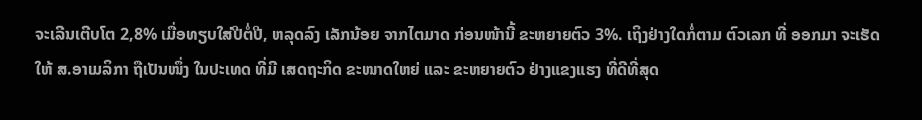ຈະເລີນເຕີບໂຕ 2,8% ເມື່ອທຽບໃສ່ປີຕໍ່ປີ, ຫລຸດລົງ ເລັກນ້ອຍ ຈາກໄຕມາດ ກ່ອນໜ້ານີ້ ຂະຫຍາຍຕົວ 3%. ເຖິງຢ່າງໃດກໍ່ຕາມ ຕົວເລກ ທີ່ ອອກມາ ຈະເຮັດໃຫ້ ສ.ອາເມລິກາ ຖືເປັນໜຶ່ງ ໃນປະເທດ ທີ່ມີ ເສດຖະກິດ ຂະໜາດໃຫຍ່ ແລະ ຂະຫຍາຍຕົວ ຢ່າງແຂງແຮງ ທີ່ດີທີ່ສຸດ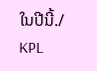ໃນປີນີ້./
KPL